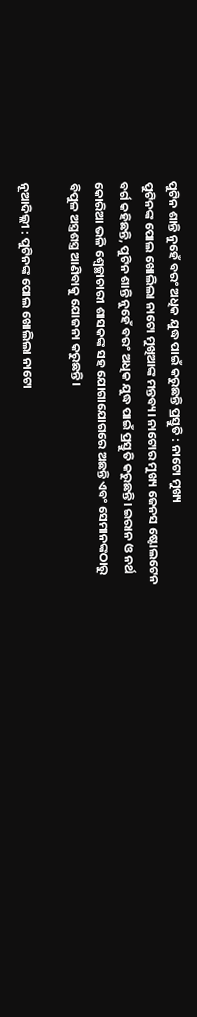ପୁଟିନ ଶାନ୍ତି ନୁହେଁ ବରଂ ଅଧିକ ଯୁଦ୍ଧ ପାଇଁ କରୁଛନ୍ତି ପ୍ରସ୍ତୁତି : ନାଟୋ ମୁଖ୍ୟ
ପୁଟିନଙ୍କ ପୋଲ ଖୋଲିଲା ନାଟୋ ମୁଖିଆଙ୍କ ମନ୍ତବ୍ୟ। ନାଟୋର ମୁଖ୍ୟ ଜେନସ ଷ୍ଟୋଲଟେନ ବର୍ଗ କହିଛନ୍ତି, ପୁଟିନ ଶାନ୍ତି ନୁହେଁ ବରଂ ଅଧିକ ଯୁଦ୍ଧ ପାଇଁ ପ୍ରସ୍ତୁତି କରୁଛନ୍ତି। ଇରାନ ଓ ନର୍ଥ କୋରିଆ ଭଳି ଶ୍ୱେଚ୍ଛାଚାରୀ ଶାସକଙ୍କ ସହ ଯୋଗାଯୋଗରେ ଅଛନ୍ତି ଏବଂ ସେମାନଙ୍କଠାରୁ ବିପୁଳ ଅସ୍ତ୍ରଶସ୍ତ୍ର ଆଣିବାକୁ ଯୋଜନା କରୁଛନ୍ତି।

ନୂଆଦିଲ୍ଲୀ : ପୁଟିନଙ୍କ ପୋଲ ଖୋଲିଲା ନାଟୋ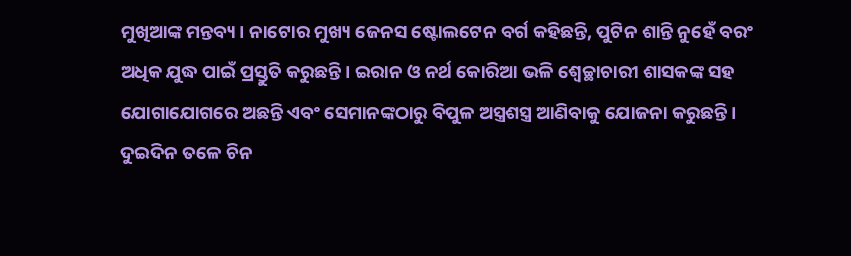ମୁଖିଆଙ୍କ ମନ୍ତବ୍ୟ। ନାଟୋର ମୁଖ୍ୟ ଜେନସ ଷ୍ଟୋଲଟେନ ବର୍ଗ କହିଛନ୍ତି, ପୁଟିନ ଶାନ୍ତି ନୁହେଁ ବରଂ ଅଧିକ ଯୁଦ୍ଧ ପାଇଁ ପ୍ରସ୍ତୁତି କରୁଛନ୍ତି। ଇରାନ ଓ ନର୍ଥ କୋରିଆ ଭଳି ଶ୍ୱେଚ୍ଛାଚାରୀ ଶାସକଙ୍କ ସହ ଯୋଗାଯୋଗରେ ଅଛନ୍ତି ଏବଂ ସେମାନଙ୍କଠାରୁ ବିପୁଳ ଅସ୍ତ୍ରଶସ୍ତ୍ର ଆଣିବାକୁ ଯୋଜନା କରୁଛନ୍ତି।
ଦୁଇଦିନ ତଳେ ଚିନ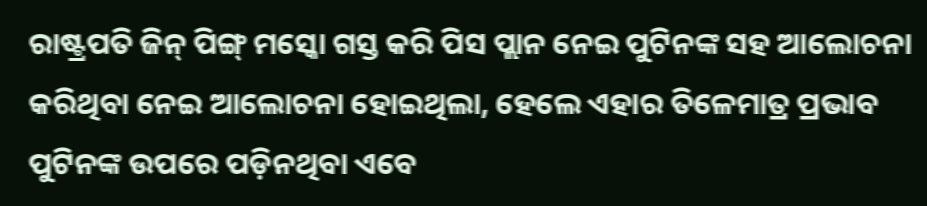ରାଷ୍ଟ୍ରପତି ଜିନ୍ ପିଙ୍ଗ୍ ମସ୍କୋ ଗସ୍ତ କରି ପିସ ପ୍ଲାନ ନେଇ ପୁଟିନଙ୍କ ସହ ଆଲୋଚନା କରିଥିବା ନେଇ ଆଲୋଚନା ହୋଇଥିଲା, ହେଲେ ଏହାର ତିଳେମାତ୍ର ପ୍ରଭାବ ପୁଟିନଙ୍କ ଉପରେ ପଡ଼ିନଥିବା ଏବେ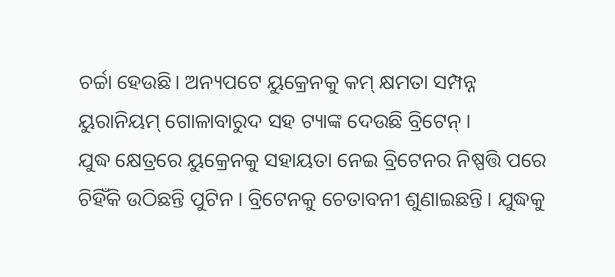ଚର୍ଚ୍ଚା ହେଉଛି। ଅନ୍ୟପଟେ ୟୁକ୍ରେନକୁ କମ୍ କ୍ଷମତା ସମ୍ପନ୍ନ ୟୁରାନିୟମ୍ ଗୋଳାବାରୁଦ ସହ ଟ୍ୟାଙ୍କ ଦେଉଛି ବ୍ରିଟେନ୍ ।
ଯୁଦ୍ଧ କ୍ଷେତ୍ରରେ ୟୁକ୍ରେନକୁ ସହାୟତା ନେଇ ବ୍ରିଟେନର ନିଷ୍ପତ୍ତି ପରେ ଚିହିଁକି ଉଠିଛନ୍ତି ପୁଟିନ । ବ୍ରିଟେନକୁ ଚେତାବନୀ ଶୁଣାଇଛନ୍ତି । ଯୁଦ୍ଧକୁ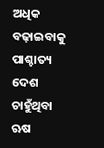ଅଧିକ ବଢ଼ାଇବାକୁ ପାଶ୍ଚାତ୍ୟ ଦେଶ ଚାହୁଁଥିବା ଋଷ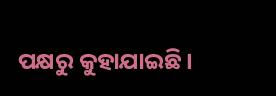ପକ୍ଷରୁ କୁହାଯାଇଛି।